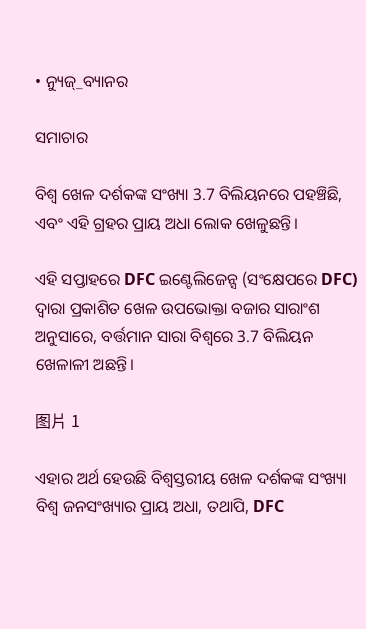• ନ୍ୟୁଜ୍_ବ୍ୟାନର

ସମାଚାର

ବିଶ୍ୱ ଖେଳ ଦର୍ଶକଙ୍କ ସଂଖ୍ୟା 3.7 ବିଲିୟନରେ ପହଞ୍ଚିଛି, ଏବଂ ଏହି ଗ୍ରହର ପ୍ରାୟ ଅଧା ଲୋକ ଖେଳୁଛନ୍ତି।

ଏହି ସପ୍ତାହରେ DFC ଇଣ୍ଟେଲିଜେନ୍ସ (ସଂକ୍ଷେପରେ DFC) ଦ୍ୱାରା ପ୍ରକାଶିତ ଖେଳ ଉପଭୋକ୍ତା ବଜାର ସାରାଂଶ ଅନୁସାରେ, ବର୍ତ୍ତମାନ ସାରା ବିଶ୍ୱରେ 3.7 ବିଲିୟନ ଖେଳାଳୀ ଅଛନ୍ତି।

图片 1

ଏହାର ଅର୍ଥ ହେଉଛି ବିଶ୍ୱସ୍ତରୀୟ ଖେଳ ଦର୍ଶକଙ୍କ ସଂଖ୍ୟା ବିଶ୍ୱ ଜନସଂଖ୍ୟାର ପ୍ରାୟ ଅଧା, ତଥାପି, DFC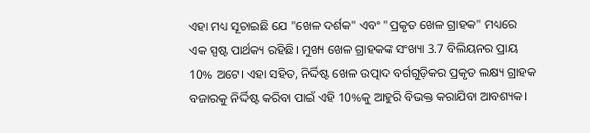ଏହା ମଧ୍ୟ ସୂଚାଇଛି ଯେ "ଖେଳ ଦର୍ଶକ" ଏବଂ "ପ୍ରକୃତ ଖେଳ ଗ୍ରାହକ" ମଧ୍ୟରେ ଏକ ସ୍ପଷ୍ଟ ପାର୍ଥକ୍ୟ ରହିଛି। ମୁଖ୍ୟ ଖେଳ ଗ୍ରାହକଙ୍କ ସଂଖ୍ୟା 3.7 ବିଲିୟନର ପ୍ରାୟ 10% ଅଟେ। ଏହା ସହିତ, ନିର୍ଦ୍ଦିଷ୍ଟ ଖେଳ ଉତ୍ପାଦ ବର୍ଗଗୁଡ଼ିକର ପ୍ରକୃତ ଲକ୍ଷ୍ୟ ଗ୍ରାହକ ବଜାରକୁ ନିର୍ଦ୍ଦିଷ୍ଟ କରିବା ପାଇଁ ଏହି 10%କୁ ଆହୁରି ବିଭକ୍ତ କରାଯିବା ଆବଶ୍ୟକ।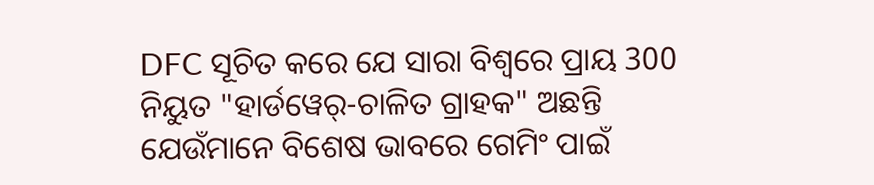DFC ସୂଚିତ କରେ ଯେ ସାରା ବିଶ୍ୱରେ ପ୍ରାୟ 300 ନିୟୁତ "ହାର୍ଡୱେର୍-ଚାଳିତ ଗ୍ରାହକ" ଅଛନ୍ତି ଯେଉଁମାନେ ବିଶେଷ ଭାବରେ ଗେମିଂ ପାଇଁ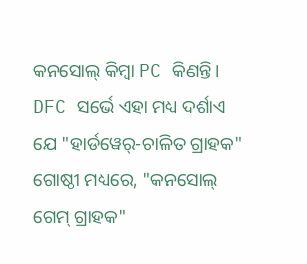କନସୋଲ୍ କିମ୍ବା PC କିଣନ୍ତି। DFC ସର୍ଭେ ଏହା ମଧ୍ୟ ଦର୍ଶାଏ ଯେ "ହାର୍ଡୱେର୍-ଚାଳିତ ଗ୍ରାହକ" ଗୋଷ୍ଠୀ ମଧ୍ୟରେ, "କନସୋଲ୍ ଗେମ୍ ଗ୍ରାହକ"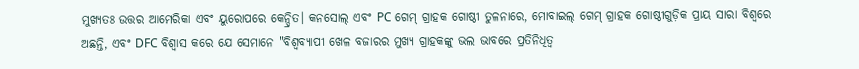ମୁଖ୍ୟତଃ ଉତ୍ତର ଆମେରିକା ଏବଂ ୟୁରୋପରେ କେନ୍ଦ୍ରିତ। କନସୋଲ୍ ଏବଂ PC ଗେମ୍ ଗ୍ରାହକ ଗୋଷ୍ଠୀ ତୁଳନାରେ, ମୋବାଇଲ୍ ଗେମ୍ ଗ୍ରାହକ ଗୋଷ୍ଠୀଗୁଡ଼ିକ ପ୍ରାୟ ସାରା ବିଶ୍ୱରେ ଅଛନ୍ତି, ଏବଂ DFC ବିଶ୍ୱାସ କରେ ଯେ ସେମାନେ "ବିଶ୍ୱବ୍ୟାପୀ ଖେଳ ବଜାରର ମୁଖ୍ୟ ଗ୍ରାହକଙ୍କୁ ଭଲ ଭାବରେ ପ୍ରତିନିଧିତ୍ୱ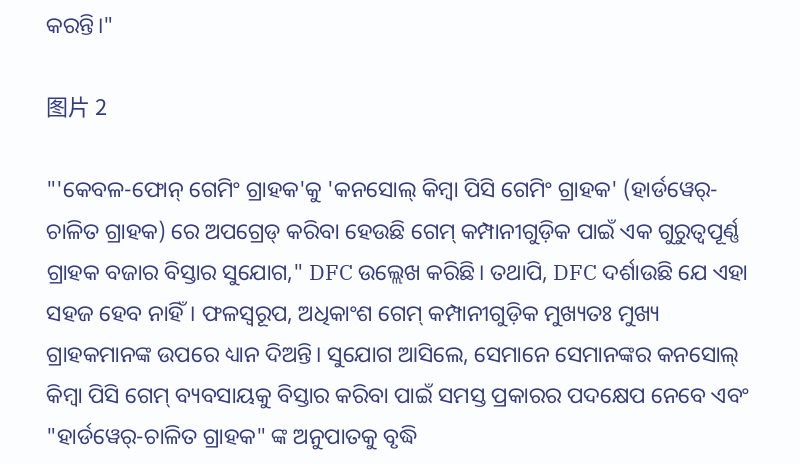କରନ୍ତି।"

图片 2

"'କେବଳ-ଫୋନ୍ ଗେମିଂ ଗ୍ରାହକ'କୁ 'କନସୋଲ୍ କିମ୍ବା ପିସି ଗେମିଂ ଗ୍ରାହକ' (ହାର୍ଡୱେର୍-ଚାଳିତ ଗ୍ରାହକ) ରେ ଅପଗ୍ରେଡ୍ କରିବା ହେଉଛି ଗେମ୍ କମ୍ପାନୀଗୁଡ଼ିକ ପାଇଁ ଏକ ଗୁରୁତ୍ୱପୂର୍ଣ୍ଣ ଗ୍ରାହକ ବଜାର ବିସ୍ତାର ସୁଯୋଗ," DFC ଉଲ୍ଲେଖ କରିଛି। ତଥାପି, DFC ଦର୍ଶାଉଛି ଯେ ଏହା ସହଜ ହେବ ନାହିଁ। ଫଳସ୍ୱରୂପ, ଅଧିକାଂଶ ଗେମ୍ କମ୍ପାନୀଗୁଡ଼ିକ ମୁଖ୍ୟତଃ ମୁଖ୍ୟ ଗ୍ରାହକମାନଙ୍କ ଉପରେ ଧ୍ୟାନ ଦିଅନ୍ତି। ସୁଯୋଗ ଆସିଲେ, ସେମାନେ ସେମାନଙ୍କର କନସୋଲ୍ କିମ୍ବା ପିସି ଗେମ୍ ବ୍ୟବସାୟକୁ ବିସ୍ତାର କରିବା ପାଇଁ ସମସ୍ତ ପ୍ରକାରର ପଦକ୍ଷେପ ନେବେ ଏବଂ "ହାର୍ଡୱେର୍-ଚାଳିତ ଗ୍ରାହକ" ଙ୍କ ଅନୁପାତକୁ ବୃଦ୍ଧି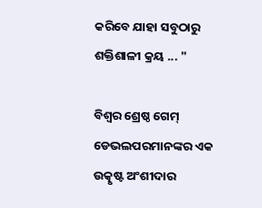କରିବେ ଯାହା ସବୁଠାରୁ ଶକ୍ତିଶାଳୀ କ୍ରୟ ... "

ବିଶ୍ୱର ଶ୍ରେଷ୍ଠ ଗେମ୍ ଡେଭଲପରମାନଙ୍କର ଏକ ଉତ୍କୃଷ୍ଟ ଅଂଶୀଦାର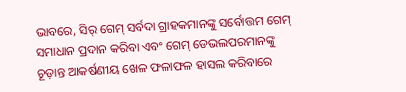ଭାବରେ, ସିର୍ ଗେମ୍ ସର୍ବଦା ଗ୍ରାହକମାନଙ୍କୁ ସର୍ବୋତ୍ତମ ଗେମ୍ ସମାଧାନ ପ୍ରଦାନ କରିବା ଏବଂ ଗେମ୍ ଡେଭଲପରମାନଙ୍କୁ ଚୂଡ଼ାନ୍ତ ଆକର୍ଷଣୀୟ ଖେଳ ଫଳାଫଳ ହାସଲ କରିବାରେ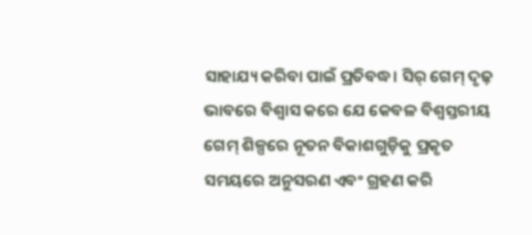ସାହାଯ୍ୟ କରିବା ପାଇଁ ପ୍ରତିବଦ୍ଧ। ସିର୍ ଗେମ୍ ଦୃଢ଼ ଭାବରେ ବିଶ୍ୱାସ କରେ ଯେ କେବଳ ବିଶ୍ୱସ୍ତରୀୟ ଗେମ୍ ଶିଳ୍ପରେ ନୂତନ ବିକାଶଗୁଡ଼ିକୁ ପ୍ରକୃତ ସମୟରେ ଅନୁସରଣ ଏବଂ ଗ୍ରହଣ କରି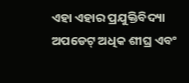ଏହା ଏହାର ପ୍ରଯୁକ୍ତିବିଦ୍ୟା ଅପଡେଟ୍ ଅଧିକ ଶୀଘ୍ର ଏବଂ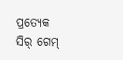ପ୍ରତ୍ୟେକ ସିର୍ ଗେମ୍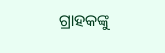ଗ୍ରାହକଙ୍କୁ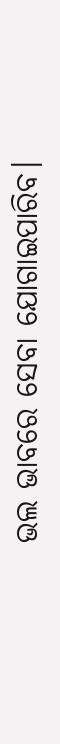ଭଲ ଭାବରେ ସେବା ଯୋଗାଇପାରିବ।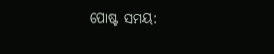ପୋଷ୍ଟ ସମୟ: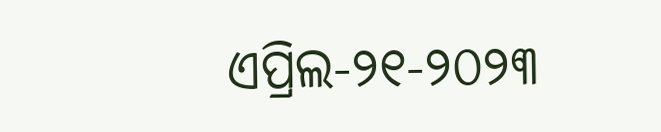ଏପ୍ରିଲ-୨୧-୨୦୨୩